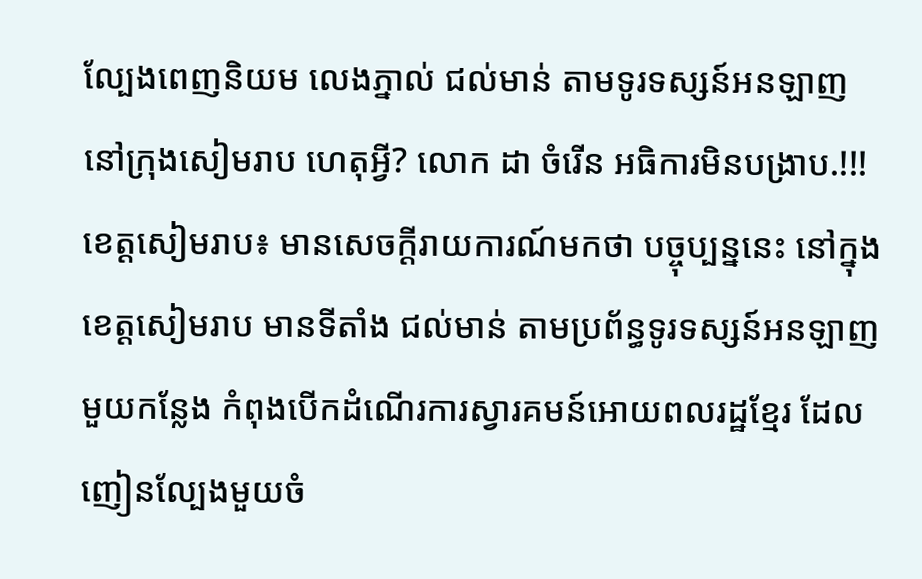ល្បែងពេញនិយម លេងភ្នាល់ ជល់មាន់ តាមទូរទស្សន៍អនឡាញ នៅក្រុងសៀមរាប ហេតុអ្វី? លោក ដា ចំរើន អធិការមិនបង្រាប.!!!
ខេត្តសៀមរាប៖ មានសេចក្តីរាយការណ៍មកថា បច្ចុប្បន្ននេះ នៅក្នុងខេត្តសៀមរាប មានទីតាំង ជល់មាន់ តាមប្រព័ន្ធទូរទស្សន៍អនឡាញ មួយកន្លែង កំពុងបើកដំណើរការស្វារគមន៍អោយពលរដ្ឋខ្មែរ ដែលញៀនល្បែងមួយចំ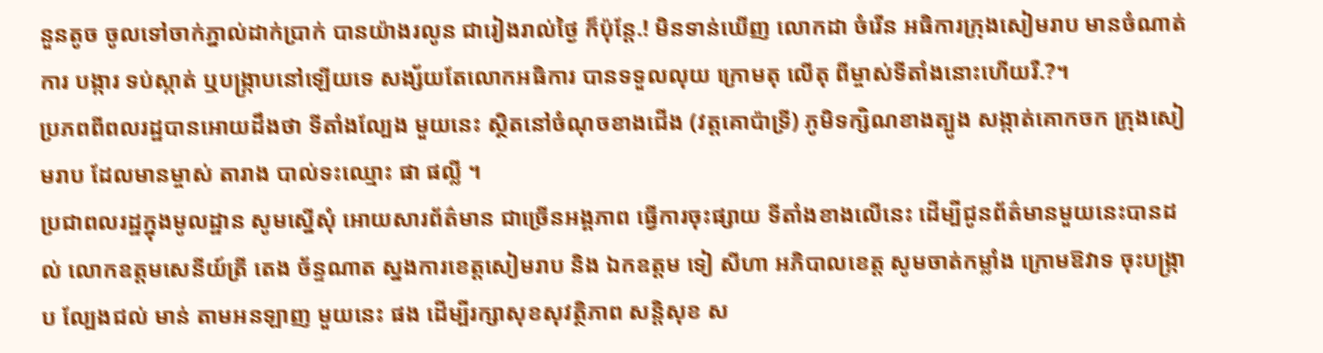នួនតូច ចូលទៅចាក់ភ្នាល់ដាក់ប្រាក់ បានយ៉ាងរលូន ជារៀងរាល់ថ្ងៃ ក៏ប៉ុន្តែ.! មិនទាន់ឃើញ លោកដា ចំរើន អធិការក្រុងសៀមរាប មានចំណាត់ការ បង្ការ ទប់ស្កាត់ ឬបង្ក្រាបនៅឡើយទេ សង្ស័យតែលោកអធិការ បានទទួលលុយ ក្រោមតុ លើតុ ពីម្ចាស់ទីតាំងនោះហើយរឺ.?។
ប្រភពពីពលរដ្ឋបានអោយដឹងថា ទីតាំងល្បែង មួយនេះ ស្ថិតនៅចំណុចខាងជើង (វត្តគោប៉ាទ្រី) ភូមិទក្សិណខាងត្បូង សង្កាត់គោកចក ក្រុងសៀមរាប ដែលមានម្ចាស់ តារាង បាល់ទះឈ្មោះ ផា ផល្លី ។
ប្រជាពលរដ្ឋក្នុងមូលដ្ឋាន សូមស្នើសុំ អោយសារព័ត៌មាន ជាច្រើនអង្គភាព ធ្វើការចុះផ្សាយ ទីតាំងខាងលើនេះ ដើម្បីជូនព័ត៌មានមួយនេះបានដល់ លោកឧត្តមសេនីយ៍ត្រី តេង ច័ន្ទណាត ស្នងការខេត្តសៀមរាប និង ឯកឧត្តម ទៀ សីហា អភិបាលខេត្ត សូមចាត់កម្លាំង ក្រោមឱវាទ ចុះបង្រ្កាប ល្បែងជល់ មាន់ តាមអនឡាញ មួយនេះ ផង ដើម្បីរក្សាសុខសុវត្ថិភាព សន្តិសុខ ស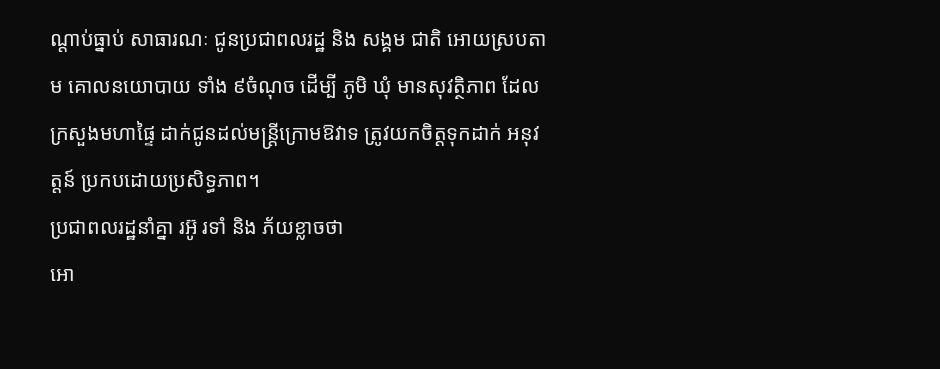ណ្តាប់ធ្នាប់ សាធារណៈ ជូនប្រជាពលរដ្ឋ និង សង្គម ជាតិ អោយស្របតាម គោលនយោបាយ ទាំង ៩ចំណុច ដើម្បី ភូមិ ឃុំ មានសុវត្ថិភាព ដែលក្រសួងមហាផ្ទៃ ដាក់ជូនដល់មន្ត្រីក្រោមឱវាទ ត្រូវយកចិត្តទុកដាក់ អនុវត្តន៍ ប្រកបដោយប្រសិទ្ធភាព។
ប្រជាពលរដ្ឋនាំគ្នា រអ៊ូ រទាំ និង ភ័យខ្លាចថា
អោ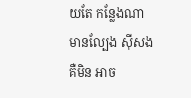យតែ កន្លែងណា មានល្បែង ស៊ីសង គឺមិន អាច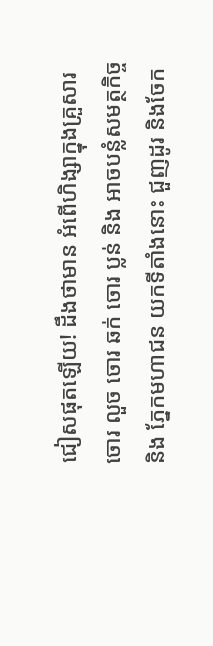ជៀសផុតឡើយ! ដឹងថាមាន អំពើហិង្សាក្នុងគ្រួសារ ចោរ លួច ចោរ ឆក់ ចោរ ប្លន់ និង អាចបន្លំសមត្ថកិច្ច និង ភ្នែកមហាជន យកទីតាំងនោះ ជួញដូរ និងចែក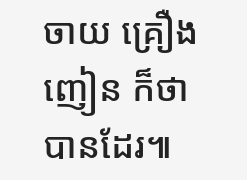ចាយ គ្រឿងញៀន ក៏ថាបានដែរ៕